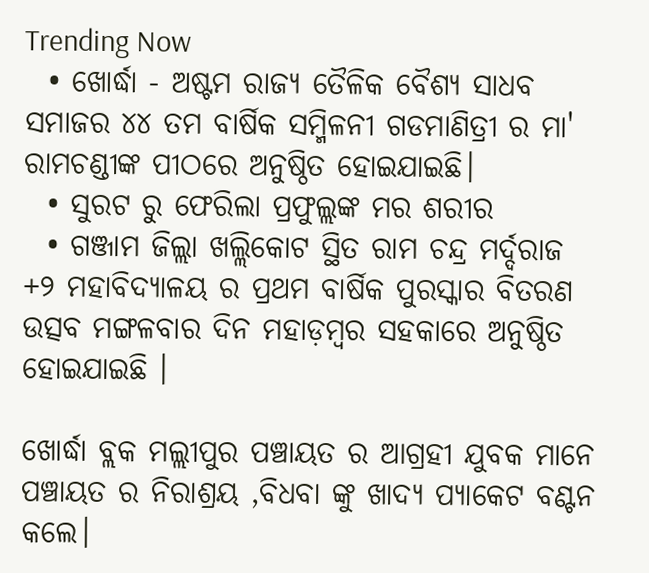Trending Now
  • ଖୋର୍ଦ୍ଧା - ଅଷ୍ଟମ ରାଜ୍ୟ ତୈଳିକ ବୈଶ୍ୟ ସାଧବ ସମାଜର ୪୪ ତମ ବାର୍ଷିକ ସମ୍ମିଳନୀ ଗଡମାଣିତ୍ରୀ ର ମା' ରାମଚଣ୍ଡୀଙ୍କ ପୀଠରେ ଅନୁଷ୍ଠିତ ହୋଇଯାଇଛି।
  • ସୁରଟ ରୁ ଫେରିଲା ପ୍ରଫୁଲ୍ଲଙ୍କ ମର ଶରୀର
  • ଗଞ୍ଜାମ ଜିଲ୍ଲା ଖଲ୍ଲିକୋଟ ସ୍ଥିତ ରାମ ଚନ୍ଦ୍ର ମର୍ଦ୍ଦରାଜ +୨ ମହାବିଦ୍ୟାଳୟ ର ପ୍ରଥମ ବାର୍ଷିକ ପୁରସ୍କାର ବିତରଣ ଉତ୍ସବ ମଙ୍ଗଳବାର ଦିନ ମହାଡ଼ମ୍ବର ସହକାରେ ଅନୁଷ୍ଠିତ ହୋଇଯାଇଛି ।

ଖୋର୍ଦ୍ଧା ବ୍ଲକ ମଲ୍ଲୀପୁର ପଞ୍ଚାୟତ ର ଆଗ୍ରହୀ ଯୁବକ ମାନେ ପଞ୍ଚାୟତ ର ନିରାଶ୍ରୟ ,ବିଧବା ଙ୍କୁ ଖାଦ୍ୟ ପ୍ୟାକେଟ ବଣ୍ଟନ କଲେ।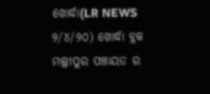ଖୋର୍ଦ୍ଧା(LR NEWS ୨/୪/୨୦) ଖୋର୍ଦ୍ଧା ବ୍ଲକ ମଲ୍ଲୀପୁର ପଞ୍ଚାୟତ ର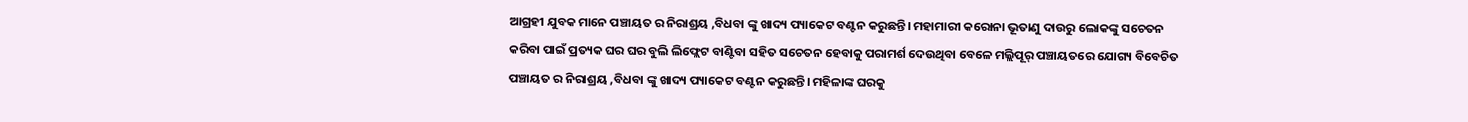ଆଗ୍ରହୀ ଯୁବକ ମାନେ ପଞ୍ଚାୟତ ର ନିରାଶ୍ରୟ ,ବିଧବା ଙ୍କୁ ଖାଦ୍ୟ ପ୍ୟାକେଟ ବଣ୍ଟନ କରୁଛନ୍ତି। ମହାମାରୀ କରୋନା ଭୂତାଣୁ ଦାଉରୁ ଲୋକଙ୍କୁ ସଚେତନ କରିବା ପାଇଁ ପ୍ରତ୍ୟକ ଘର ଘର ବୁଲି ଲିଫ୍ଲେଟ ବାଣ୍ଟିବା ସହିତ ସଚେତନ ହେବାକୁ ପରାମର୍ଶ ଦେଉଥିବା ବେଳେ ମଲ୍ଲିପୂର୍ ପଞ୍ଚାୟତରେ ଯୋଗ୍ୟ ବିବେଚିତ ପଞ୍ଚାୟତ ର ନିରାଶ୍ରୟ ,ବିଧବା ଙ୍କୁ ଖାଦ୍ୟ ପ୍ୟାକେଟ ବଣ୍ଟନ କରୁଛନ୍ତି। ମହିଳାଙ୍କ ଘରକୁ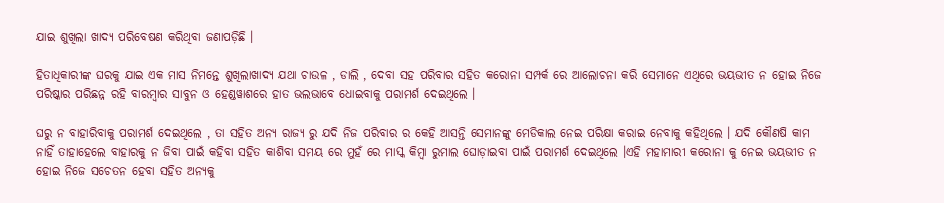ଯାଇ ଶୁଖିଲା ଖାଦ୍ୟ ପରିବେଷଣ କରିଥିବା ଜଣାପଡ଼ିଛି ।

ହିତାଧିକାରୀଙ୍କ ଘରକୁ ଯାଇ ଏକ ମାସ ନିମନ୍ତେ ଶୁଖିଲାଖାଦ୍ୟ ଯଥା ଚାଉଳ , ଡାଲି , ଦେବା ସହ ପରିବାର ସହିତ କରୋନା ସମ୍ପର୍କ ରେ ଆଲୋଚନା କରି ସେମାନେ ଏଥିରେ ଭୟଭୀତ ନ ହୋଇ ନିଜେ ପରିଷ୍କାର ପରିଛନ୍ନ ରହି ବାରମ୍ବାର ସାବୁନ ଓ ହେଣ୍ଡୱାଶରେ ହାତ ଭଲଭାବେ ଧୋଇବାକୁ ପରାମର୍ଶ ଦେଇଥିଲେ ।

ଘରୁ ନ ବାହାରିବାକୁ ପରାମର୍ଶ ଦେଇଥିଲେ , ତା ସହିତ ଅନ୍ୟ ରାଜ୍ୟ ରୁ ଯଦି ନିଜ ପରିବାର ର କେହି ଆସନ୍ତି ସେମାନଙ୍କୁ ମେଡିକାଲ ନେଇ ପରିକ୍ଷା କରାଇ ନେବାକୁ କହିଥିଲେ । ଯଦି କୌଣଷି କାମ ନାହିଁ ତାହାହେଲେ ବାହାରକୁ ନ ଜିବା ପାଇଁ କହିବା ସହିତ କାଶିବା ସମୟ ରେ ମୁହଁ ରେ ମାସ୍କ କିମ୍ବା ରୁମାଲ ଘୋଡ଼ାଇବା ପାଇଁ ପରାମର୍ଶ ଦେଇଥିଲେ ।ଏହି ମହାମାରୀ କରୋନା କୁ ନେଇ ଭୟଭୀତ ନ ହୋଇ ନିଜେ ସଚେତନ ହେବା ସହିତ ଅନ୍ୟକୁ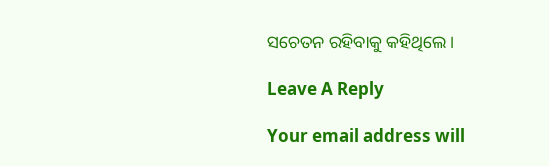ସଚେତନ ରହିବାକୁ କହିଥିଲେ ।

Leave A Reply

Your email address will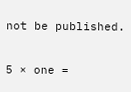not be published.

5 × one =